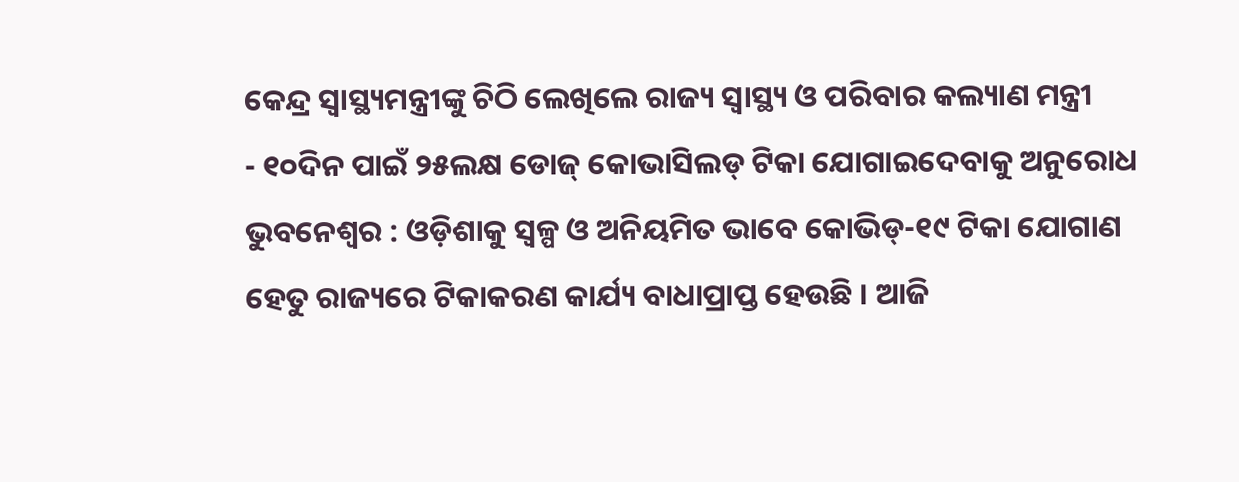କେନ୍ଦ୍ର ସ୍ୱାସ୍ଥ୍ୟମନ୍ତ୍ରୀଙ୍କୁ ଚିଠି ଲେଖିଲେ ରାଜ୍ୟ ସ୍ୱାସ୍ଥ୍ୟ ଓ ପରିବାର କଲ୍ୟାଣ ମନ୍ତ୍ରୀ
- ୧୦ଦିନ ପାଇଁ ୨୫ଲକ୍ଷ ଡୋଜ୍ କୋଭାସିଲଡ୍ ଟିକା ଯୋଗାଇଦେବାକୁ ଅନୁରୋଧ
ଭୁବନେଶ୍ୱର : ଓଡ଼ିଶାକୁ ସ୍ୱଳ୍ପ ଓ ଅନିୟମିତ ଭାବେ କୋଭିଡ୍-୧୯ ଟିକା ଯୋଗାଣ ହେତୁ ରାଜ୍ୟରେ ଟିକାକରଣ କାର୍ଯ୍ୟ ବାଧାପ୍ରାପ୍ତ ହେଉଛି । ଆଜି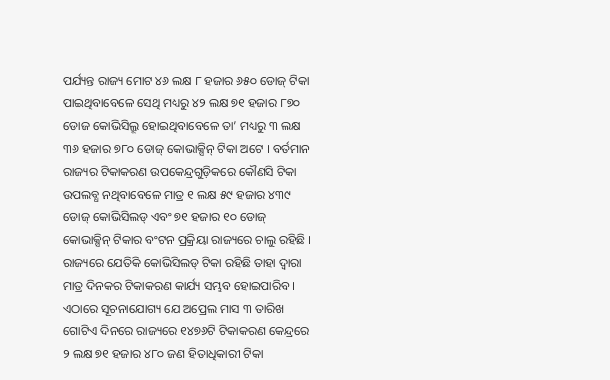ପର୍ଯ୍ୟନ୍ତ ରାଜ୍ୟ ମୋଟ ୪୬ ଲକ୍ଷ ୮ ହଜାର ୬୫୦ ଡୋଜ୍ ଟିକା ପାଇଥିବାବେଳେ ସେଥି ମଧ୍ୟରୁ ୪୨ ଲକ୍ଷ ୭୧ ହଜାର ୮୭୦ ଡୋଜ କୋଭିସିଲ୍ରୂ ହୋଇଥିବାବେଳେ ତା’ ମଧ୍ୟରୁ ୩ ଲକ୍ଷ ୩୬ ହଜାର ୭୮୦ ଡୋଜ୍ କୋଭାକ୍ସିନ୍ ଟିକା ଅଟେ । ବର୍ତମାନ ରାଜ୍ୟର ଟିକାକରଣ ଉପକେନ୍ଦ୍ରଗୁଡ଼ିକରେ କୌଣସି ଟିକା ଉପଲବ୍ଧ ନଥିବାବେଳେ ମାତ୍ର ୧ ଲକ୍ଷ ୫୯ ହଜାର ୪୩୯ ଡୋଜ୍ କୋଭିସିଲଡ୍ ଏବଂ ୭୧ ହଜାର ୧୦ ଡୋଜ୍ କୋଭାକ୍ସିନ୍ ଟିକାର ବଂଟନ ପ୍ରକ୍ରିୟା ରାଜ୍ୟରେ ଚାଲୁ ରହିଛି । ରାଜ୍ୟରେ ଯେତିକି କୋଭିସିଲଡ୍ ଟିକା ରହିଛି ତାହା ଦ୍ୱାରା ମାତ୍ର ଦିନକର ଟିକାକରଣ କାର୍ଯ୍ୟ ସମ୍ଭବ ହୋଇପାରିବ ।
ଏଠାରେ ସୂଚନାଯୋଗ୍ୟ ଯେ ଅପ୍ରେଲ ମାସ ୩ ତାରିଖ ଗୋଟିଏ ଦିନରେ ରାଜ୍ୟରେ ୧୪୭୬ଟି ଟିକାକରଣ କେନ୍ଦ୍ରରେ ୨ ଲକ୍ଷ ୭୧ ହଜାର ୪୮୦ ଜଣ ହିତାଧିକାରୀ ଟିକା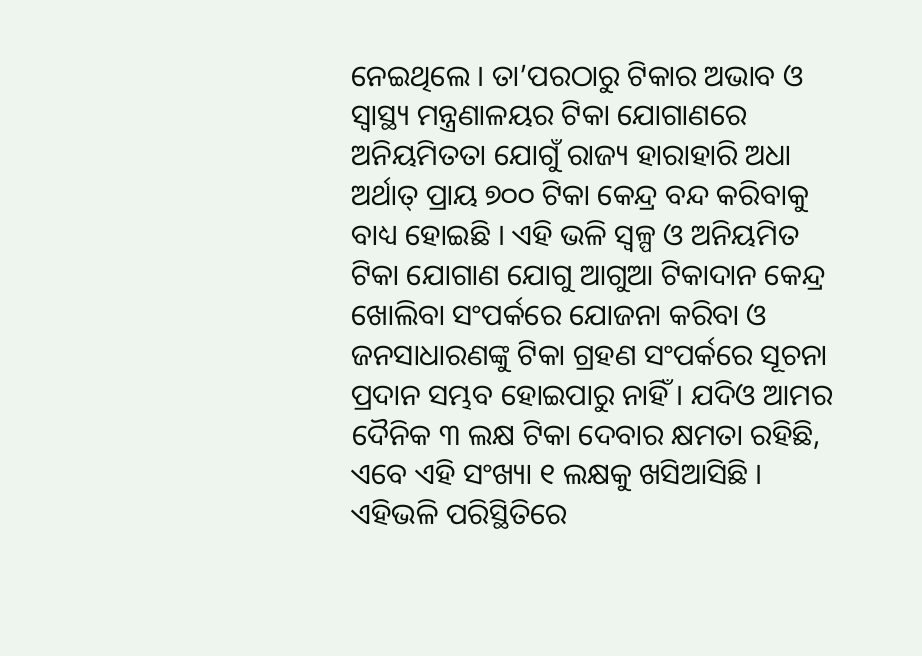ନେଇଥିଲେ । ତା’ପରଠାରୁ ଟିକାର ଅଭାବ ଓ ସ୍ୱାସ୍ଥ୍ୟ ମନ୍ତ୍ରଣାଳୟର ଟିକା ଯୋଗାଣରେ ଅନିୟମିତତା ଯୋଗୁଁ ରାଜ୍ୟ ହାରାହାରି ଅଧା ଅର୍ଥାତ୍ ପ୍ରାୟ ୭୦୦ ଟିକା କେନ୍ଦ୍ର ବନ୍ଦ କରିବାକୁ ବାଧ୍ୟ ହୋଇଛି । ଏହି ଭଳି ସ୍ୱଳ୍ପ ଓ ଅନିୟମିତ ଟିକା ଯୋଗାଣ ଯୋଗୁ ଆଗୁଆ ଟିକାଦାନ କେନ୍ଦ୍ର ଖୋଲିବା ସଂପର୍କରେ ଯୋଜନା କରିବା ଓ ଜନସାଧାରଣଙ୍କୁ ଟିକା ଗ୍ରହଣ ସଂପର୍କରେ ସୂଚନା ପ୍ରଦାନ ସମ୍ଭବ ହୋଇପାରୁ ନାହିଁ । ଯଦିଓ ଆମର ଦୈନିକ ୩ ଲକ୍ଷ ଟିକା ଦେବାର କ୍ଷମତା ରହିଛି, ଏବେ ଏହି ସଂଖ୍ୟା ୧ ଲକ୍ଷକୁ ଖସିଆସିଛି । ଏହିଭଳି ପରିସ୍ଥିତିରେ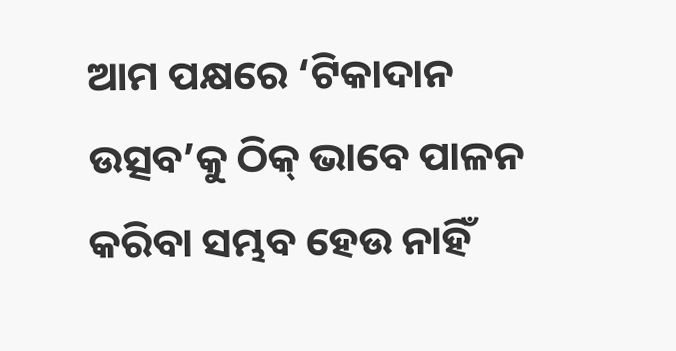ଆମ ପକ୍ଷରେ ‘ଟିକାଦାନ ଉତ୍ସବ’କୁ ଠିକ୍ ଭାବେ ପାଳନ କରିବା ସମ୍ଭବ ହେଉ ନାହିଁ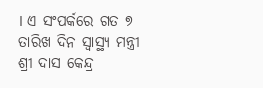। ଏ ସଂପର୍କରେ ଗତ ୭ ତାରିଖ ଦିନ ସ୍ୱାସ୍ଥ୍ୟ ମନ୍ତ୍ରୀ ଶ୍ରୀ ଦାସ କେନ୍ଦ୍ର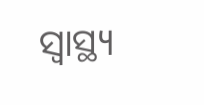ସ୍ୱାସ୍ଥ୍ୟ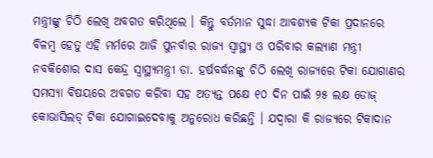ମନ୍ତ୍ରୀଙ୍କୁ ଚିଠି ଲେଖି ଅବଗତ କରିଥିଲେ । କିନ୍ତୁ ବର୍ତମାନ ସୁଦ୍ଧା ଆବଶ୍ୟକ ଟିକା ପ୍ରଦାନରେ ବିଳମ୍ବ ହେତୁ ଏହି ମର୍ମରେ ଆଜି ପୁନର୍ବାର ରାଜ୍ୟ ସ୍ୱାସ୍ଥ୍ୟ ଓ ପରିବାର କଲ୍ୟାଣ ମନ୍ତ୍ରୀ ନବକିଶୋର ଦାସ କେନ୍ଦ୍ର ସ୍ୱାସ୍ଥ୍ୟମନ୍ତ୍ରୀ ଡା. ହର୍ଷବର୍ଦ୍ଧନଙ୍କୁ ଚିଠି ଲେଖି ରାଜ୍ୟରେ ଟିକା ଯୋଗାଣର ସମସ୍ୟା ବିଷୟରେ ଅବଗତ କରିବା ସହ ଅତ୍ୟନ୍ତ ପକ୍ଷେ ୧୦ ଦିନ ପାଇଁ ୨୫ ଲକ୍ଷ ଡୋଜ୍ କୋଭାସିଲଡ୍ ଟିକା ଯୋଗାଇଦେବାକୁ ଅନୁରୋଧ କରିଛନ୍ତି । ଯଦ୍ୱାରା କି ରାଜ୍ୟରେ ଟିକାଦାନ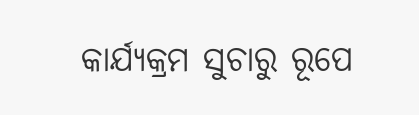କାର୍ଯ୍ୟକ୍ରମ ସୁଚାରୁ ରୂପେ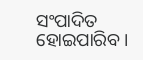ସଂପାଦିତ ହୋଇପାରିବ ।